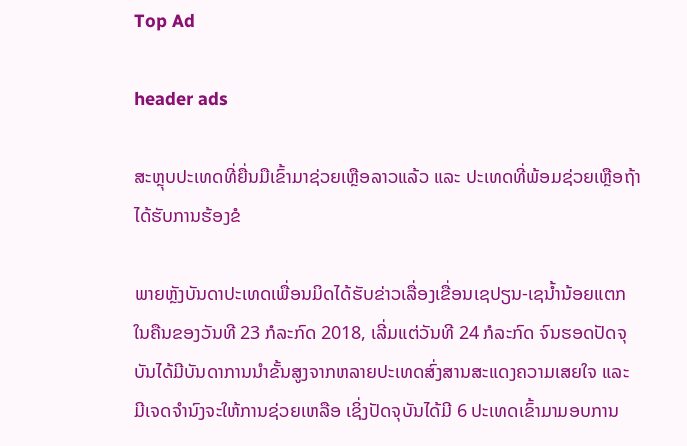Top Ad

header ads

ສະຫຼຸບປະເທດທີ່ຍື່ນມືເຂົ້າມາຊ່ວຍເຫຼືອລາວແລ້ວ ແລະ ປະເທດທີ່ພ້ອມຊ່ວຍເຫຼືອຖ້າໄດ້ຮັບການຮ້ອງຂໍ

ພາຍຫຼັງບັນດາປະເທດເພື່ອນມິດໄດ້ຮັບຂ່າວເລື່ອງເຂື່ອນເຊປຽນ-ເຊນ້ຳນ້ອຍແຕກ ໃນຄືນຂອງວັນທີ 23 ກໍລະກົດ 2018, ເລີ່ມແຕ່ວັນທີ 24 ກໍລະກົດ ຈົນຮອດປັດຈຸບັນໄດ້ມີບັນດາການນຳຂັ້ນສູງຈາກຫລາຍປະເທດສົ່ງສານສະແດງຄວາມເສຍໃຈ ແລະ ມີເຈດຈຳນົງຈະໃຫ້ການຊ່ວຍເຫລືອ ເຊິ່ງປັດຈຸບັນໄດ້ມີ 6 ປະເທດເຂົ້າມາມອບການ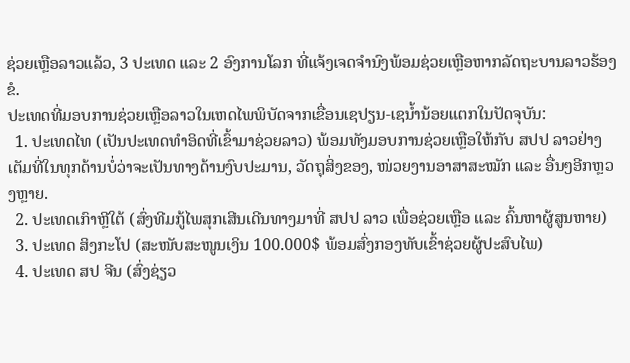ຊ່ວຍເຫຼືອລາວແລ້ວ, 3 ປະເທດ ແລະ 2 ອົງການໂລກ ທີ່ແຈ້ງເຈດຈຳນົງພ້ອມຊ່ວຍເຫຼືອຫາກລັດຖະບານລາວຮ້ອງຂໍ.
ປະເທດທີ່ມອບການຊ່ວຍເຫຼືອລາວໃນເຫດໄພພິບັດຈາກເຂື່ອນເຊປຽນ-ເຊນ້ຳນ້ອຍແຕກໃນປັດຈຸບັນ:
  1. ປະເທດໄທ (ເປັນປະເທດທຳອິດທີ່ເຂົ້າມາຊ່ວຍລາວ) ພ້ອມທັງມອບການຊ່ວຍເຫຼືອໃຫ້ກັບ ສປປ ລາວຢ່າງເຕັມທີ່ໃນທຸກດ້ານບໍ່ວ່າຈະເປັນທາງດ້ານງົບປະມານ, ວັດຖຸສິ່ງຂອງ, ໜ່ວຍງານອາສາສະໝັກ ແລະ ອື່ນໆອີກຫຼວງຫຼາຍ.
  2. ປະເທດເກົາຫຼີໃຕ້ (ສົ່ງທີມກູ້ໄພສຸກເສີນເດີນທາງມາທີ່ ສປປ ລາວ ເພື່ອຊ່ວຍເຫຼືອ ແລະ ຄົ້ນຫາຜູ້ສູນຫາຍ)
  3. ປະເທດ ສິງກະໂປ (ສະໜັບສະໜູນເງິນ 100.000$ ພ້ອມສົ່ງກອງທັບເຂົ້າຊ່ວຍຜູ້ປະສົບໄພ)
  4. ປະເທດ ສປ ຈີນ (ສົ່ງຊ່ຽວ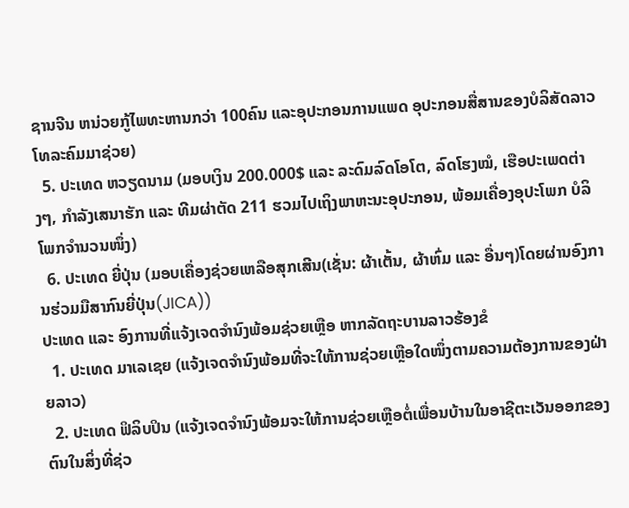ຊານຈີນ ຫນ່ວຍກູ້ໄພທະຫານກວ່າ 100ຄົນ ແລະອຸປະກອນການແພດ ອຸປະກອນສື່ສານຂອງບໍລິສັດລາວໂທລະຄົມມາຊ່ວຍ)
  5. ປະເທດ ຫວຽດນາມ (ມອບເງິນ 200.000$ ແລະ ລະດົມລົດໂອໂຕ, ລົດໂຮງໝໍ, ເຮືອປະເພດຕ່າງໆ, ກຳລັງເສນາຮັກ ແລະ ທີມຜ່າຕັດ 211 ຮວມໄປເຖິງພາຫະນະອຸປະກອນ, ພ້ອມເຄື່ອງອຸປະໂພກ ບໍລິໂພກຈຳນວນໜຶ່ງ)
  6. ປະເທດ ຍີ່ປຸ່ນ (ມອບເຄື່ອງຊ່ວຍເຫລືອສຸກເສີນ(ເຊັ່ນ: ຜ້າເຕັ້ນ, ຜ້າຫົ່ມ ແລະ ອື່ນໆ)ໂດຍຜ່ານອົງການຮ່ວມມືສາກົນຍີ່ປຸ່ນ(JICA))
ປະເທດ ແລະ ອົງການທີ່ແຈ້ງເຈດຈຳນົງພ້ອມຊ່ວຍເຫຼືອ ຫາກລັດຖະບານລາວຮ້ອງຂໍ
  1. ປະເທດ ມາເລເຊຍ (ແຈ້ງເຈດຈຳນົງພ້ອມທີ່ຈະໃຫ້ການຊ່ວຍເຫຼືອໃດໜຶ່ງຕາມຄວາມຕ້ອງການຂອງຝ່າຍລາວ)
  2. ປະເທດ ຟິລິບປິນ (ແຈ້ງເຈດຈຳນົງພ້ອມຈະໃຫ້ການຊ່ວຍເຫຼືອຕໍ່ເພື່ອນບ້ານໃນອາຊີຕະເວັນອອກຂອງຕົນໃນສິ່ງທີ່ຊ່ວ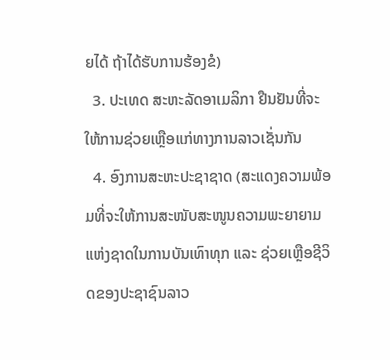ຍໄດ້ ຖ້າໄດ້ຮັບການຮ້ອງຂໍ)
  3. ປະເທດ ສະຫະລັດອາເມລິກາ ຢືນຢັນທີ່ຈະໃຫ້ການຊ່ວຍເຫຼືອແກ່ທາງການລາວເຊັ່ນກັນ
  4. ອົງການສະຫະປະຊາຊາດ (ສະແດງຄວາມພ້ອມທີ່ຈະໃຫ້ການສະໜັບສະໜູນຄວາມພະຍາຍາມແຫ່ງຊາດໃນການບັນເທົາທຸກ ແລະ ຊ່ວຍເຫຼືອຊີວິດຂອງປະຊາຊົນລາວ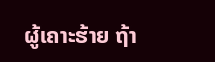ຜູ້ເຄາະຮ້າຍ ຖ້າ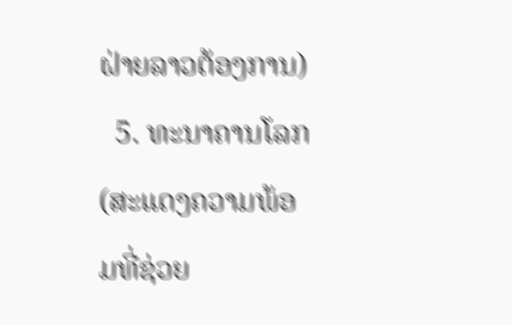ຝ່າຍລາວຕ້ອງການ)
  5. ທະນາຄານໂລກ (ສະແດງຄວາມພ້ອມທີ່ຊ່ວຍ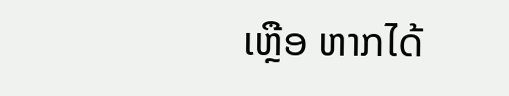ເຫຼືອ ຫາກໄດ້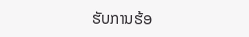ຮັບການຮ້ອ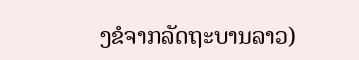ງຂໍຈາກລັດຖະບານລາວ)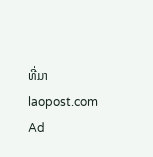ທີ່ມາ laopost.com
Ad